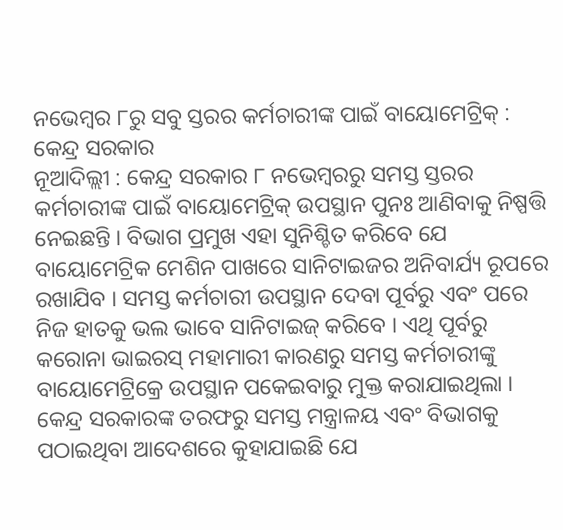ନଭେମ୍ବର ୮ରୁ ସବୁ ସ୍ତରର କର୍ମଚାରୀଙ୍କ ପାଇଁ ବାୟୋମେଟ୍ରିକ୍ : କେନ୍ଦ୍ର ସରକାର
ନୂଆଦିଲ୍ଲୀ : କେନ୍ଦ୍ର ସରକାର ୮ ନଭେମ୍ବରରୁ ସମସ୍ତ ସ୍ତରର କର୍ମଚାରୀଙ୍କ ପାଇଁ ବାୟୋମେଟ୍ରିକ୍ ଉପସ୍ଥାନ ପୁନଃ ଆଣିବାକୁ ନିଷ୍ପତ୍ତି ନେଇଛନ୍ତି । ବିଭାଗ ପ୍ରମୁଖ ଏହା ସୁନିଶ୍ଚିତ କରିବେ ଯେ ବାୟୋମେଟ୍ରିକ ମେଶିନ ପାଖରେ ସାନିଟାଇଜର ଅନିବାର୍ଯ୍ୟ ରୂପରେ ରଖାଯିବ । ସମସ୍ତ କର୍ମଚାରୀ ଉପସ୍ଥାନ ଦେବା ପୂର୍ବରୁ ଏବଂ ପରେ ନିଜ ହାତକୁ ଭଲ ଭାବେ ସାନିଟାଇଜ୍ କରିବେ । ଏଥି ପୂର୍ବରୁ କରୋନା ଭାଇରସ୍ ମହାମାରୀ କାରଣରୁ ସମସ୍ତ କର୍ମଚାରୀଙ୍କୁ ବାୟୋମେଟ୍ରିକ୍ରେ ଉପସ୍ଥାନ ପକେଇବାରୁ ମୁକ୍ତ କରାଯାଇଥିଲା । କେନ୍ଦ୍ର ସରକାରଙ୍କ ତରଫରୁ ସମସ୍ତ ମନ୍ତ୍ରାଳୟ ଏବଂ ବିଭାଗକୁ ପଠାଇଥିବା ଆଦେଶରେ କୁହାଯାଇଛି ଯେ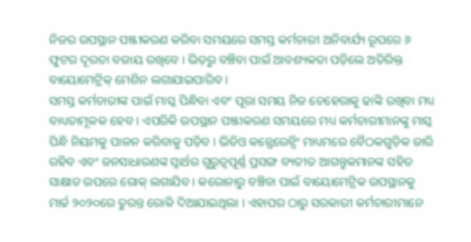ନିଜର ଉପସ୍ଥାନ ପଞ୍ଜୀକରଣ କରିବା ସମୟରେ ସମସ୍ତ କର୍ମଚାରୀ ଅନିବାର୍ଯ୍ୟ ରୂପରେ ୬ ଫୁଟର ଦୂରତା ବଜାୟ ରଖିବେ । ଭିଡ଼ରୁ ବଞ୍ଚିବା ପାଇଁ ଆବଶ୍ୟକତା ପଡ଼ିଲେ ଅତିରିକ୍ତ ବାୟୋମେଟ୍ରିକ୍ ମେଶିନ ଲଗାଯାଇପାରିବ ।
ସମସ୍ତ କର୍ମଚାରୀଙ୍କ ପାଇଁ ମାସ୍କ ପିନ୍ଧିବା ଏବଂ ପୂରା ସମୟ ନିଜ ଚେହେରାକୁ ଢାଙ୍କି ରଖିବା ମଧ୍ୟ ବାଧ୍ୟତାମୂଳକ ହେବ । ଏପରିକି ଉପସ୍ଥାନ ପଞ୍ଜୀକରଣ ସମୟରେ ମଧ୍ୟ କର୍ମଚାରୀମାନଙ୍କୁ ମାସ୍କ ପିନ୍ଧି ନିୟମକୁ ପାଳନ କରିବାକୁ ପଡ଼ିବ । ଭିଡିଓ କନ୍ଫେରେନ୍ସିଂ ମାଧ୍ୟମରେ ବୈଠକଗୁଡ଼ିକ ଜାରି ରହିବ ଏବଂ ଜନସାଧାରଣଙ୍କ ସ୍ୱାର୍ଥର ଗୁରୁତ୍ୱପୂର୍ଣ୍ଣ ପ୍ରସଙ୍ଗ ବ୍ୟତୀତ ଆଗନ୍ତୁକମାନଙ୍କ ସହିତ ସାକ୍ଷାତ ଉପରେ ରୋକ୍ ଲଗାଯିବ । କରୋନାରୁ ବଞ୍ଚିବା ପାଇଁ ବାୟୋମେଟ୍ରିକ ଉପସ୍ଥାନକୁ ମାର୍ଚ୍ଚ ୨୦୨୦ରେ ତୁରନ୍ତ ରୋକି ଦିଆଯାଇଥିଲା । ଏହାପର ଠାରୁ ସରକାରୀ କର୍ମଚାରୀମାନେ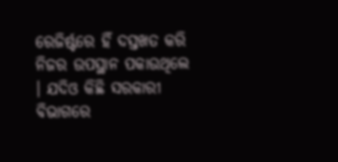ରେଜିର୍ଷ୍ଟରେ ହିଁ ଦସ୍ତଖତ କରି ନିଜର ଉପସ୍ଥାନ ପକାଉଥିଲେ । ଯଦିଓ କିଛି ସରକାରୀ ବିଭାଗରେ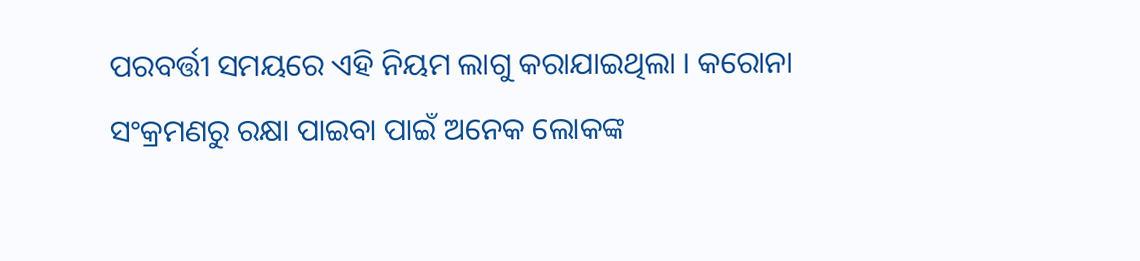ପରବର୍ତ୍ତୀ ସମୟରେ ଏହି ନିୟମ ଲାଗୁ କରାଯାଇଥିଲା । କରୋନା ସଂକ୍ରମଣରୁ ରକ୍ଷା ପାଇବା ପାଇଁ ଅନେକ ଲୋକଙ୍କ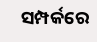ସମ୍ପର୍କରେ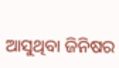ଆସୁଥିବା ଜିନିଷର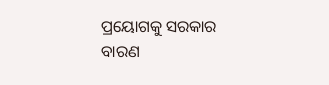ପ୍ରୟୋଗକୁ ସରକାର ବାରଣ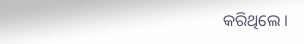କରିଥିଲେ ।